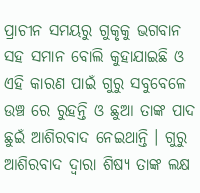ପ୍ରାଚୀନ ସମୟରୁ ଗୁକୃକୁ ଭଗବାନ ସହ ସମାନ ବୋଲି କୁହାଯାଇଛି ଓ ଏହି କାରଣ ପାଇଁ ଗୁରୁ ସବୁବେଳେ ଉଞ୍ଚ ରେ ରୁହନ୍ତି ଓ ଛୁଆ ତାଙ୍କ ପାଦ ଛୁଇଁ ଆଶିରବାଦ ନେଇଥାନ୍ତି । ଗୁରୁ ଆଶିରବାଦ ଦ୍ଵାରା ଶିଷ୍ୟ ତାଙ୍କ ଲକ୍ଷ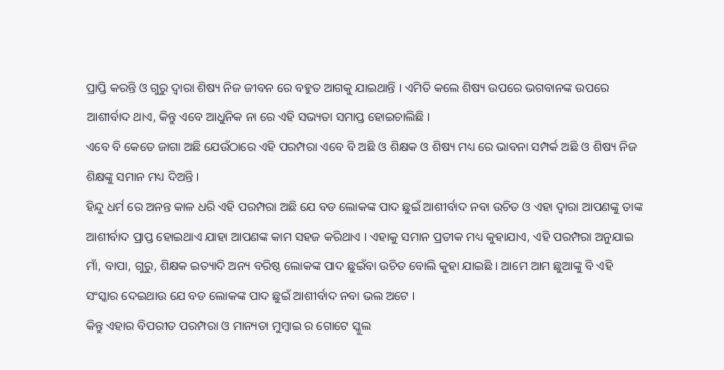ପ୍ରାପ୍ତି କରନ୍ତି ଓ ଗୁରୁ ଦ୍ଵାରା ଶିଷ୍ୟ ନିଜ ଜୀବନ ରେ ବହୁତ ଆଗକୁ ଯାଇଥାନ୍ତି । ଏମିତି କଲେ ଶିଷ୍ୟ ଉପରେ ଭଗବାନଙ୍କ ଉପରେ ଆଶୀର୍ବାଦ ଥାଏ, କିନ୍ତୁ ଏବେ ଆଧୁନିକ ନା ରେ ଏହି ସଭ୍ୟତା ସମାପ୍ତ ହୋଇଚାଲିଛି ।
ଏବେ ବି କେତେ ଜାଗା ଅଛି ଯେଉଁଠାରେ ଏହି ପରମ୍ପରା ଏବେ ବି ଅଛି ଓ ଶିକ୍ଷକ ଓ ଶିଷ୍ୟ ମଧ୍ୟ ରେ ଭାବନା ସମ୍ପର୍କ ଅଛି ଓ ଶିଷ୍ୟ ନିଜ ଶିକ୍ଷଙ୍କୁ ସମାନ ମଧ୍ୟ ଦିଅନ୍ତି ।
ହିନ୍ଦୁ ଧର୍ମ ରେ ଅନନ୍ତ କାଳ ଧରି ଏହି ପରମ୍ପରା ଅଛି ଯେ ବଡ ଲୋକଙ୍କ ପାଦ ଛୁଇଁ ଆଶୀର୍ବାଦ ନବା ଉଚିତ ଓ ଏହା ଦ୍ଵାରା ଆପଣଙ୍କୁ ତାଙ୍କ ଆଶୀର୍ବାଦ ପ୍ରାପ୍ତ ହୋଇଥାଏ ଯାହା ଆପଣଙ୍କ କାମ ସହଜ କରିଥାଏ । ଏହାକୁ ସମାନ ପ୍ରତୀକ ମଧ୍ୟ କୁହାଯାଏ, ଏହି ପରମ୍ପରା ଅନୁଯାଇ ମାଁ, ବାପା, ଗୁରୁ, ଶିକ୍ଷକ ଇତ୍ୟାଦି ଅନ୍ୟ ବରିଷ୍ଠ ଲୋକଙ୍କ ପାଦ ଛୁଇଁବା ଉଚିତ ବୋଲି କୁହା ଯାଇଛି । ଆମେ ଆମ ଛୁଆଙ୍କୁ ବି ଏହି ସଂସ୍କାର ଦେଇଥାଉ ଯେ ବଡ ଲୋକଙ୍କ ପାଦ ଛୁଇଁ ଆଶୀର୍ବାଦ ନବା ଭଲ ଅଟେ ।
କିନ୍ତୁ ଏହାର ବିପରୀତ ପରମ୍ପରା ଓ ମାନ୍ୟତା ମୁମ୍ବାଇ ର ଗୋଟେ ସ୍କୁଲ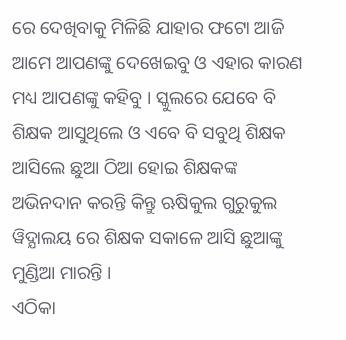ରେ ଦେଖିବାକୁ ମିଳିଛି ଯାହାର ଫଟୋ ଆଜି ଆମେ ଆପଣଙ୍କୁ ଦେଖେଇବୁ ଓ ଏହାର କାରଣ ମଧ୍ୟ ଆପଣଙ୍କୁ କହିବୁ । ସ୍କୁଲରେ ଯେବେ ବି ଶିକ୍ଷକ ଆସୁଥିଲେ ଓ ଏବେ ବି ସବୁଥି ଶିକ୍ଷକ ଆସିଲେ ଛୁଆ ଠିଆ ହୋଇ ଶିକ୍ଷକଙ୍କ ଅଭିନଦାନ କରନ୍ତି କିନ୍ତୁ ଋଷିକୁଲ ଗୁରୁକୁଲ ୱିଦ୍ଯାଲୟ ରେ ଶିକ୍ଷକ ସକାଳେ ଆସି ଛୁଆଙ୍କୁ ମୁଣ୍ଡିଆ ମାରନ୍ତି ।
ଏଠିକା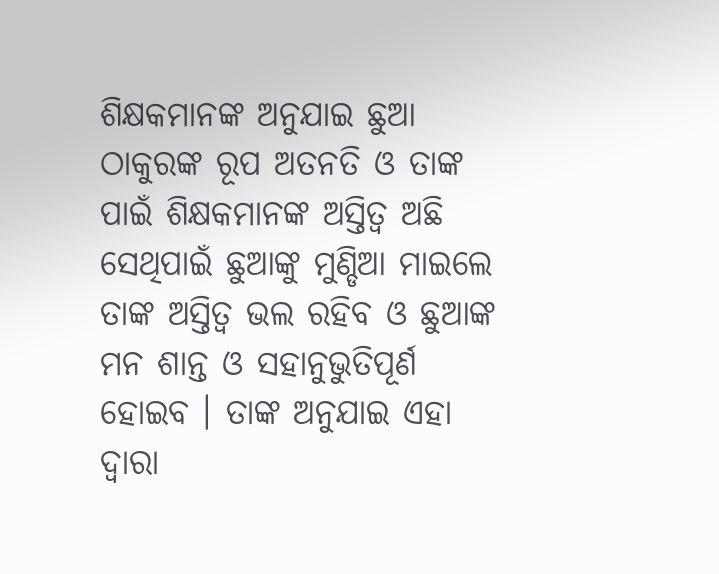ଶିକ୍ଷକମାନଙ୍କ ଅନୁଯାଇ ଛୁଆ ଠାକୁରଙ୍କ ରୂପ ଅତନତି ଓ ତାଙ୍କ ପାଇଁ ଶିକ୍ଷକମାନଙ୍କ ଅସ୍ତିତ୍ଵ ଅଛି ସେଥିପାଇଁ ଛୁଆଙ୍କୁ ମୁଣ୍ଡିଆ ମାଇଲେ ତାଙ୍କ ଅସ୍ତିତ୍ଵ ଭଲ ରହିବ ଓ ଛୁଆଙ୍କ ମନ ଶାନ୍ତ ଓ ସହାନୁଭୁତିପୂର୍ଣ ହୋଇବ । ତାଙ୍କ ଅନୁଯାଇ ଏହା ଦ୍ଵାରା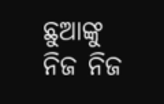ଛୁଆଙ୍କୁ ନିଜ ନିଜ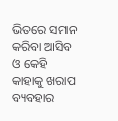ଭିତରେ ସମାନ କରିବା ଆସିବ ଓ କେହି କାହାକୁ ଖରାପ ବ୍ୟବହାର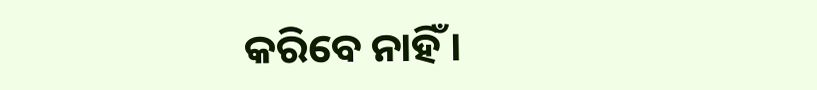କରିବେ ନାହିଁ ।